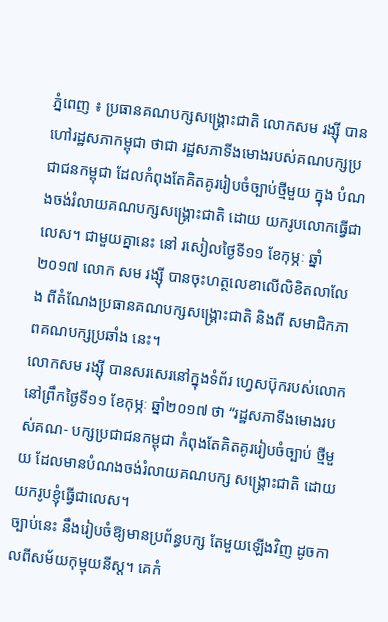ភ្នំពេញ ៖ ប្រធានគណបក្សសង្គ្រោះជាតិ លោកសម រង្ស៊ី បានហៅរដ្ឋសភាកម្ពុជា ថាជា រដ្ឋសភាទីងមោងរបស់គណបក្សប្រជាជនកម្ពុជា ដែលកំពុងតែគិតគូររៀបចំច្បាប់ថ្មីមួយ ក្នុង បំណងចង់រំលាយគណបក្សសង្គ្រោះជាតិ ដោយ យករូបលោកធ្វើជាលេស។ ជាមួយគ្នានេះ នៅ រសៀលថ្ងៃទី១១ ខែកុម្ភៈ ឆ្នាំ២០១៧ លោក សម រង្ស៊ី បានចុះហត្ថលេខាលើលិខិតលាលែង ពីតំណែងប្រធានគណបក្សសង្គ្រោះជាតិ និងពី សមាជិកភាពគណបក្សប្រឆាំង នេះ។
លោកសម រង្ស៊ី បានសរសេរនៅក្នុងទំព័រ ហ្វេសប៊ុករបស់លោក នៅព្រឹកថ្ងៃទី១១ ខែកុម្ភៈ ឆ្នាំ២០១៧ ថា “រដ្ឋសភាទីងមោងរបស់គណ- បក្សប្រជាជនកម្ពុជា កំពុងតែគិតគូររៀបចំច្បាប់ ថ្មីមួយ ដែលមានបំណងចង់រំលាយគណបក្ស សង្គ្រោះជាតិ ដោយយករូបខ្ញុំធ្វើជាលេស។
ច្បាប់នេះ នឹងរៀបចំឱ្យមានប្រព័ន្ធបក្ស តែមួយឡើងវិញ ដូចកាលពីសម័យកុម្មុយនីស្ត។ គេកំ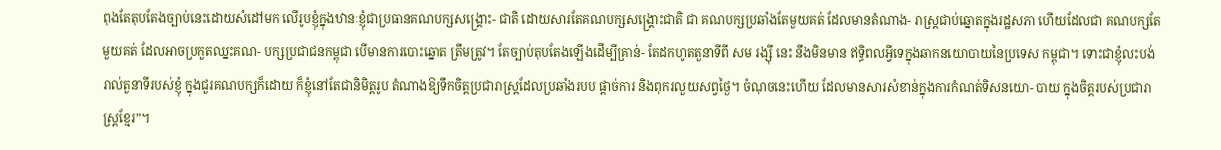ពុងតែតុបតែងច្បាប់នេះដោយសំដៅមក លើរូបខ្ញុំក្នុងឋានៈខ្ញុំជាប្រធានគណបក្សសង្គ្រោះ- ជាតិ ដោយសារតែគណបក្សសង្គ្រោះជាតិ ជា គណបក្សប្រឆាំងតែមួយគត់ ដែលមានតំណាង- រាស្ត្រជាប់ឆ្នោតក្នុងរដ្ឋសភា ហើយដែលជា គណបក្សតែមួយគត់ ដែលអាចប្រកួតឈ្នះគណ- បក្សប្រជាជនកម្ពុជា បើមានការបោះឆ្នោត ត្រឹមត្រូវ។ តែច្បាប់តុបតែងឡើងដើម្បីគ្រាន់- តែដកហូតតួនាទីពី សម រង្ស៊ី នេះ នឹងមិនមាន ឥទ្ធិពលអ្វីទេក្នុងឆាកនយោបាយនៃប្រទេស កម្ពុជា។ ទោះជាខ្ញុំលះបង់រាល់តួនាទីរបស់ខ្ញុំ ក្នុងជួរគណបក្សក៏ដោយ ក៏ខ្ញុំនៅតែជានិមិត្តរូប តំណាងឱ្យទឹកចិត្តប្រជារាស្ត្រដែលប្រឆាំងរបប ផ្តាច់ការ និងពុករលួយសព្វថ្ងៃ។ ចំណុចនេះហើយ ដែលមានសារសំខាន់ក្នុងការកំណត់ទិសនយោ- បាយ ក្នុងចិត្តរបស់ប្រជារាស្ត្រខ្មែរ”។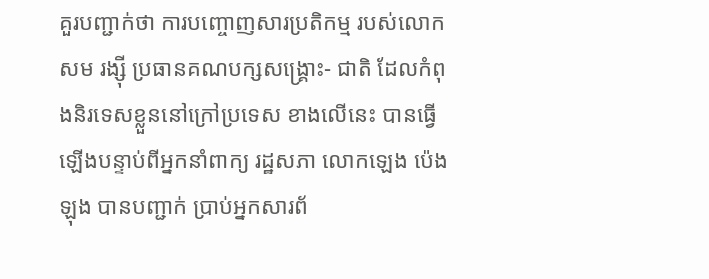គួរបញ្ជាក់ថា ការបញ្ចោញសារប្រតិកម្ម របស់លោកសម រង្ស៊ី ប្រធានគណបក្សសង្គ្រោះ- ជាតិ ដែលកំពុងនិរទេសខ្លួននៅក្រៅប្រទេស ខាងលើនេះ បានធ្វើឡើងបន្ទាប់ពីអ្នកនាំពាក្យ រដ្ឋសភា លោកឡេង ប៉េងឡុង បានបញ្ជាក់ ប្រាប់អ្នកសារព័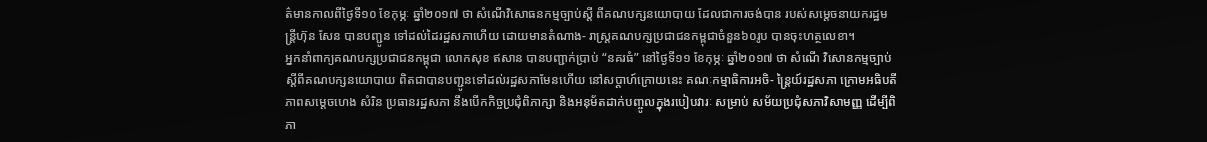ត៌មានកាលពីថ្ងៃទី១០ ខែកុម្ភៈ ឆ្នាំ២០១៧ ថា សំណើវិសោធនកម្មច្បាប់ស្តី ពីគណបក្សនយោបាយ ដែលជាការចង់បាន របស់សម្តេចនាយករដ្ឋមន្ត្រីហ៊ុន សែន បានបញ្ជូន ទៅដល់ដៃរដ្ឋសភាហើយ ដោយមានតំណាង- រាស្ត្រគណបក្សប្រជាជនកម្ពុជាចំនួន៦០រូប បានចុះហត្ថលេខា។
អ្នកនាំពាក្យគណបក្សប្រជាជនកម្ពុជា លោកសុខ ឥសាន បានបញ្ជាក់ប្រាប់ “នគរធំ” នៅថ្ងៃទី១១ ខែកុម្ភៈ ឆ្នាំ២០១៧ ថា សំណើ វិសោនកម្មច្បាប់ស្តីពីគណបក្សនយោបាយ ពិតជាបានបញ្ជូនទៅដល់រដ្ឋសភាមែនហើយ នៅសប្តាហ៍ក្រោយនេះ គណៈកម្មាធិការអចិ- ន្ត្រៃយ៍រដ្ឋសភា ក្រោមអធិបតីភាពសម្តេចហេង សំរិន ប្រធានរដ្ឋសភា នឹងបើកកិច្ចប្រជុំពិភាក្សា និងអនុម័តដាក់បញ្ចូលក្នុងរបៀបវារៈ សម្រាប់ សម័យប្រជុំសភាវិសាមញ្ញ ដើម្បីពិភា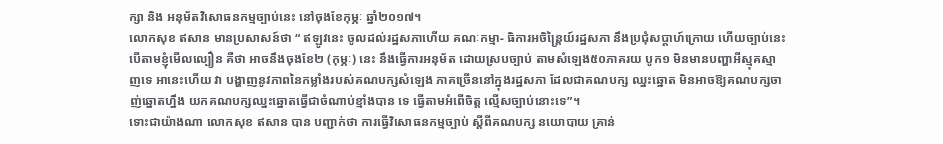ក្សា និង អនុម័តវិសោធនកម្មច្បាប់នេះ នៅចុងខែកុម្ភៈ ឆ្នាំ២០១៧។
លោកសុខ ឥសាន មានប្រសាសន៍ថា “ ឥឡូវនេះ ចូលដល់រដ្ឋសភាហើយ គណៈកម្មា- ធិការអចិន្ត្រៃយ៍រដ្ឋសភា នឹងប្រជុំសប្តាហ៍ក្រោយ ហើយច្បាប់នេះ បើតាមខ្ញុំមើលល្បឿន គឺថា អាចនឹងចុងខែ២ (កុម្ភៈ) នេះ នឹងធ្វើការអនុម័ត ដោយស្របច្បាប់ តាមសំឡេង៥០ភាគរយ បូក១ មិនមានបញ្ហាអីស្មុគស្មាញទេ អានេះហើយ វា បង្ហាញនូវភាពនៃកម្លាំងរបស់គណបក្សសំឡេង ភាគច្រើននៅក្នុងរដ្ឋសភា ដែលជាគណបក្ស ឈ្នះឆ្នោត មិនអាចឱ្យគណបក្សចាញ់ឆ្នោតហ្នឹង យកគណបក្សឈ្នះឆ្នោតធ្វើជាចំណាប់ខ្មាំងបាន ទេ ធ្វើតាមអំពើចិត្ត ល្មើសច្បាប់នោះទេ”។
ទោះជាយ៉ាងណា លោកសុខ ឥសាន បាន បញ្ជាក់ថា ការធ្វើវិសោធនកម្មច្បាប់ ស្តីពីគណបក្ស នយោបាយ គ្រាន់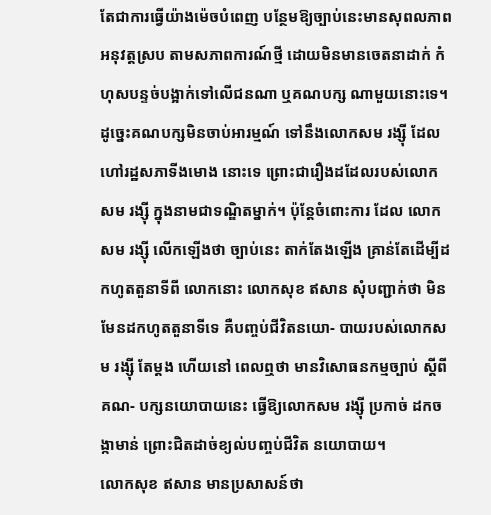តែជាការធ្វើយ៉ាងម៉េចបំពេញ បន្ថែមឱ្យច្បាប់នេះមានសុពលភាពអនុវត្តស្រប តាមសភាពការណ៍ថ្មី ដោយមិនមានចេតនាដាក់ កំហុសបន្ទច់បង្អាក់ទៅលើជនណា ឬគណបក្ស ណាមួយនោះទេ។ ដូច្នេះគណបក្សមិនចាប់អារម្មណ៍ ទៅនឹងលោកសម រង្ស៊ី ដែលហៅរដ្ឋសភាទីងមោង នោះទេ ព្រោះជារឿងដដែលរបស់លោកសម រង្ស៊ី ក្នុងនាមជាទណ្ឌិតម្នាក់។ ប៉ុន្តែចំពោះការ ដែល លោកសម រង្ស៊ី លើកឡើងថា ច្បាប់នេះ តាក់តែងឡើង គ្រាន់តែដើម្បីដកហូតតួនាទីពី លោកនោះ លោកសុខ ឥសាន សុំបញ្ជាក់ថា មិនមែនដកហូតតួនាទីទេ គឺបញ្ចប់ជីវិតនយោ- បាយរបស់លោកសម រង្ស៊ី តែម្តង ហើយនៅ ពេលឮថា មានវិសោធនកម្មច្បាប់ ស្តីពីគណ- បក្សនយោបាយនេះ ធ្វើឱ្យលោកសម រង្ស៊ី ប្រកាច់ ដកចង្កាមាន់ ព្រោះជិតដាច់ខ្យល់បញ្ចប់ជីវិត នយោបាយ។
លោកសុខ ឥសាន មានប្រសាសន៍ថា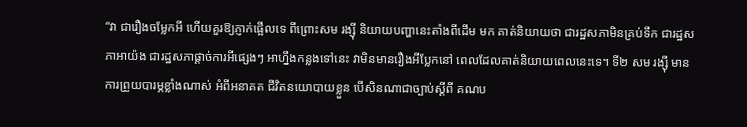“វា ជារឿងចម្លែកអី ហើយគួរឱ្យភ្ញាក់ផ្អើលទេ ពីព្រោះសម រង្ស៊ី និយាយបញ្ហានេះតាំងពីដើម មក គាត់និយាយថា ជារដ្ឋសភាមិនគ្រប់ទឹក ជារដ្ឋសភាអាយ៉ង ជារដ្ឋសភាផ្តាច់ការអីផ្សេងៗ អាហ្នឹងកន្លងទៅនេះ វាមិនមានរឿងអីប្លែកនៅ ពេលដែលគាត់និយាយពេលនេះទេ។ ទី២ សម រង្ស៊ី មានការព្រួយបារម្ភខ្លាំងណាស់ អំពីអនាគត ជីវិតនយោបាយខ្លួន បើសិនណាជាច្បាប់ស្តីពី គណប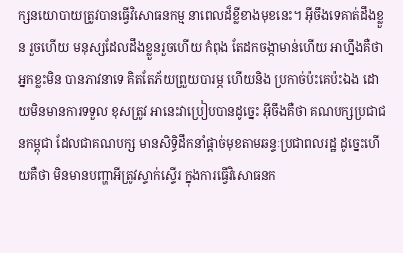ក្សនយោបាយត្រូវបានធ្វើវិសោធនកម្ម នាពេលដ៏ខ្លីខាងមុខនេះ។ អ៊ីចឹងទេគាត់ដឹងខ្លួន រួចហើយ មនុស្សដែលដឹងខ្លួនរួចហើយ កំពុង តែដកចង្កាមាន់ហើយ អាហ្នឹងគឺថា អ្នកខ្លះមិន បានភាវនាទេ គិតតែភ័យព្រួយបារម្ភ ហើយនិង ប្រកាច់ប៉ះគេប៉ះឯង ដោយមិនមានការទទួល ខុសត្រូវ អានេះវាប្រៀបបានដូច្នេះ អ៊ីចឹងគឺថា គណបក្សប្រជាជនកម្ពុជា ដែលជាគណបក្ស មានសិទ្ធិដឹកនាំផ្តាច់មុខតាមឆន្ទៈប្រជាពលរដ្ឋ ដូច្នេះហើយគឺថា មិនមានបញ្ហាអីត្រូវស្ទាក់ស្ទើរ ក្នុងការធ្វើវិសោធនក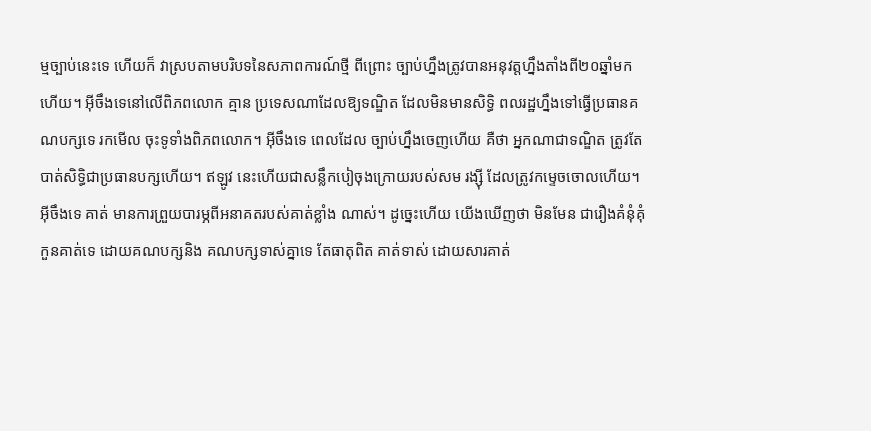ម្មច្បាប់នេះទេ ហើយក៏ វាស្របតាមបរិបទនៃសភាពការណ៍ថ្មី ពីព្រោះ ច្បាប់ហ្នឹងត្រូវបានអនុវត្តហ្នឹងតាំងពី២០ឆ្នាំមក ហើយ។ អ៊ីចឹងទេនៅលើពិភពលោក គ្មាន ប្រទេសណាដែលឱ្យទណ្ឌិត ដែលមិនមានសិទ្ធិ ពលរដ្ឋហ្នឹងទៅធ្វើប្រធានគណបក្សទេ រកមើល ចុះទូទាំងពិភពលោក។ អ៊ីចឹងទេ ពេលដែល ច្បាប់ហ្នឹងចេញហើយ គឺថា អ្នកណាជាទណ្ឌិត ត្រូវតែបាត់សិទ្ធិជាប្រធានបក្សហើយ។ ឥឡូវ នេះហើយជាសន្លឹកបៀចុងក្រោយរបស់សម រង្ស៊ី ដែលត្រូវកម្ទេចចោលហើយ។ អ៊ីចឹងទេ គាត់ មានការព្រួយបារម្ភពីអនាគតរបស់គាត់ខ្លាំង ណាស់។ ដូច្នេះហើយ យើងឃើញថា មិនមែន ជារឿងគំនុំគុំកួនគាត់ទេ ដោយគណបក្សនិង គណបក្សទាស់គ្នាទេ តែធាតុពិត គាត់ទាស់ ដោយសារគាត់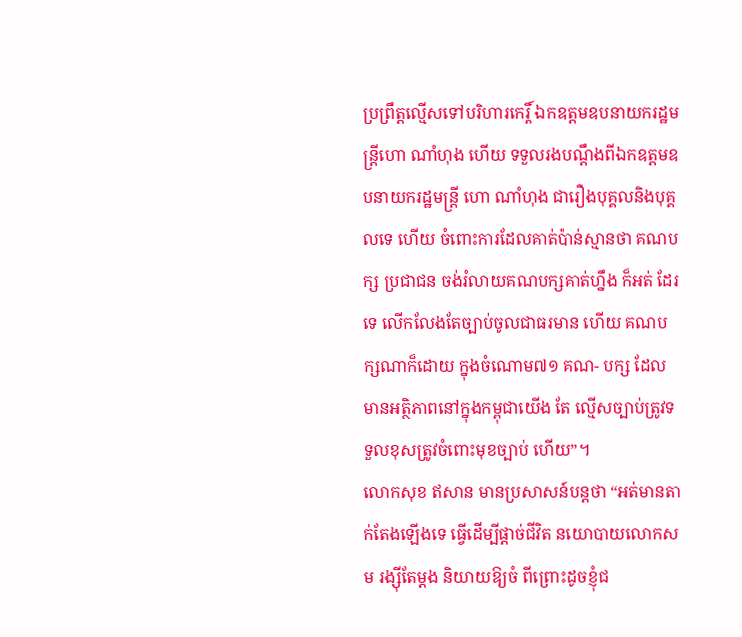ប្រព្រឹត្តល្មើសទៅបរិហារកេរ្តិ៍ ឯកឧត្តមឧបនាយករដ្ឋមន្ត្រីហោ ណាំហុង ហើយ ទទួលរងបណ្តឹងពីឯកឧត្តមឧបនាយករដ្ឋមន្ត្រី ហោ ណាំហុង ជារឿងបុគ្គលនិងបុគ្គលទេ ហើយ ចំពោះការដែលគាត់ប៉ាន់ស្មានថា គណបក្ស ប្រជាជន ចង់រំលាយគណបក្សគាត់ហ្នឹង ក៏អត់ ដែរទេ លើកលែងតែច្បាប់ចូលជាធរមាន ហើយ គណបក្សណាក៏ដោយ ក្នុងចំណោម៧១ គណ- បក្ស ដែលមានអត្ថិភាពនៅក្នុងកម្ពុជាយើង តែ ល្មើសច្បាប់ត្រូវទទួលខុសត្រូវចំពោះមុខច្បាប់ ហើយ”។
លោកសុខ ឥសាន មានប្រសាសន៍បន្តថា “អត់មានតាក់តែងឡើងទេ ធ្វើដើម្បីផ្តាច់ជីវិត នយោបាយលោកសម រង្ស៊ីតែម្តង និយាយឱ្យចំ ពីព្រោះដូចខ្ញុំជ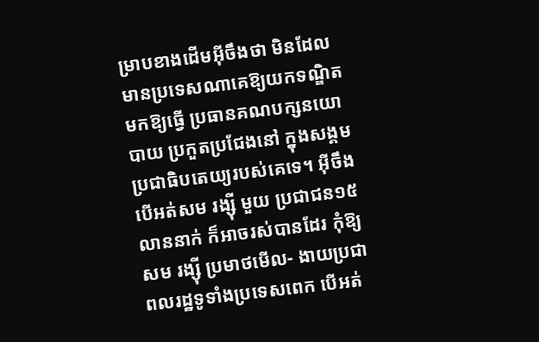ម្រាបខាងដើមអ៊ីចឹងថា មិនដែល មានប្រទេសណាគេឱ្យយកទណ្ឌិតមកឱ្យធ្វើ ប្រធានគណបក្សនយោបាយ ប្រកួតប្រជែងនៅ ក្នុងសង្គមប្រជាធិបតេយ្យរបស់គេទេ។ អ៊ីចឹង បើអត់សម រង្ស៊ី មួយ ប្រជាជន១៥លាននាក់ ក៏អាចរស់បានដែរ កុំឱ្យសម រង្ស៊ី ប្រមាថមើល- ងាយប្រជាពលរដ្ឋទូទាំងប្រទេសពេក បើអត់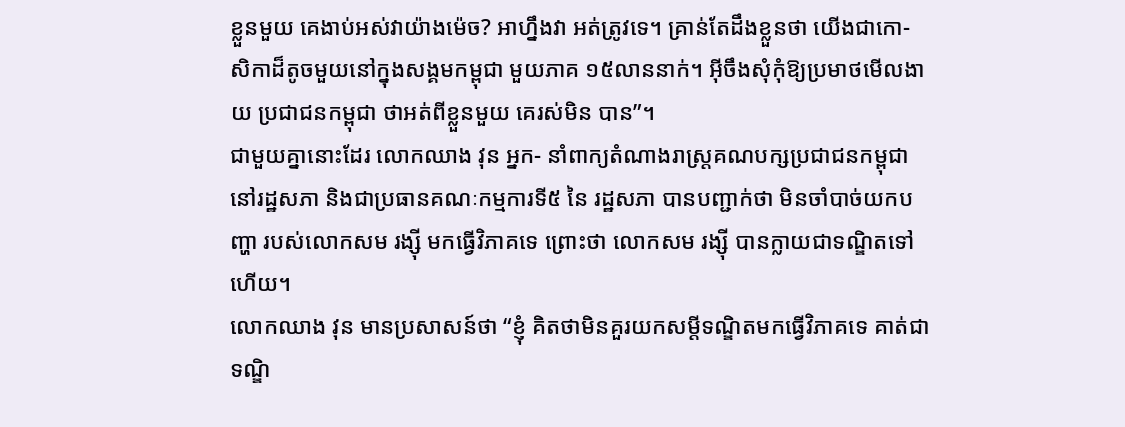ខ្លួនមួយ គេងាប់អស់វាយ៉ាងម៉េច? អាហ្នឹងវា អត់ត្រូវទេ។ គ្រាន់តែដឹងខ្លួនថា យើងជាកោ- សិកាដ៏តូចមួយនៅក្នុងសង្គមកម្ពុជា មួយភាគ ១៥លាននាក់។ អ៊ីចឹងសុំកុំឱ្យប្រមាថមើលងាយ ប្រជាជនកម្ពុជា ថាអត់ពីខ្លួនមួយ គេរស់មិន បាន”។
ជាមួយគ្នានោះដែរ លោកឈាង វុន អ្នក- នាំពាក្យតំណាងរាស្ត្រគណបក្សប្រជាជនកម្ពុជា នៅរដ្ឋសភា និងជាប្រធានគណៈកម្មការទី៥ នៃ រដ្ឋសភា បានបញ្ជាក់ថា មិនចាំបាច់យកបញ្ហា របស់លោកសម រង្ស៊ី មកធ្វើវិភាគទេ ព្រោះថា លោកសម រង្ស៊ី បានក្លាយជាទណ្ឌិតទៅហើយ។
លោកឈាង វុន មានប្រសាសន៍ថា “ខ្ញុំ គិតថាមិនគួរយកសម្តីទណ្ឌិតមកធ្វើវិភាគទេ គាត់ជាទណ្ឌិ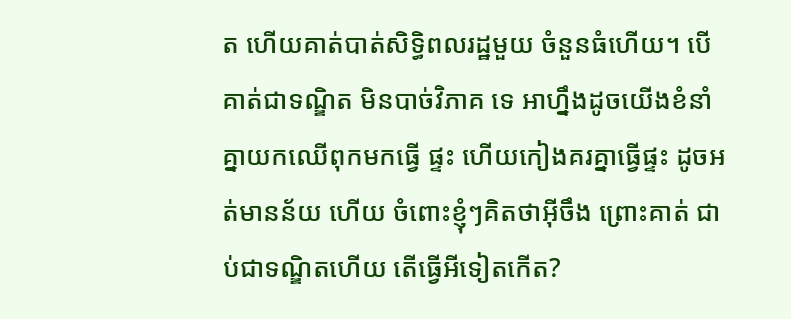ត ហើយគាត់បាត់សិទ្ធិពលរដ្ឋមួយ ចំនួនធំហើយ។ បើគាត់ជាទណ្ឌិត មិនបាច់វិភាគ ទេ អាហ្នឹងដូចយើងខំនាំគ្នាយកឈើពុកមកធ្វើ ផ្ទះ ហើយកៀងគរគ្នាធ្វើផ្ទះ ដូចអត់មានន័យ ហើយ ចំពោះខ្ញុំៗគិតថាអ៊ីចឹង ព្រោះគាត់ ជាប់ជាទណ្ឌិតហើយ តើធ្វើអីទៀតកើត?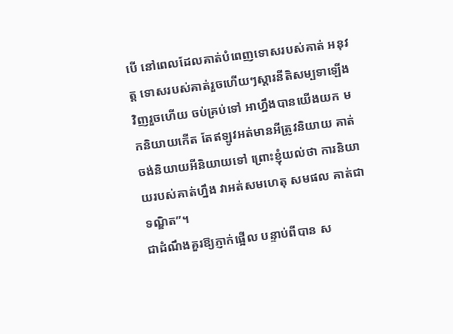បើ នៅពេលដែលគាត់បំពេញទោសរបស់គាត់ អនុវត្ត ទោសរបស់គាត់រួចហើយៗស្តារនីតិសម្បទាឡើង វិញរួចហើយ ចប់គ្រប់ទៅ អាហ្នឹងបានយើងយក មកនិយាយកើត តែឥឡូវអត់មានអីត្រូវនិយាយ គាត់ចង់និយាយអីនិយាយទៅ ព្រោះខ្ញុំយល់ថា ការនិយាយរបស់គាត់ហ្នឹង វាអត់សមហេតុ សមផល គាត់ជាទណ្ឌិត”។
ជាដំណឹងគួរឱ្យភ្ញាក់ផ្អើល បន្ទាប់ពីបាន ស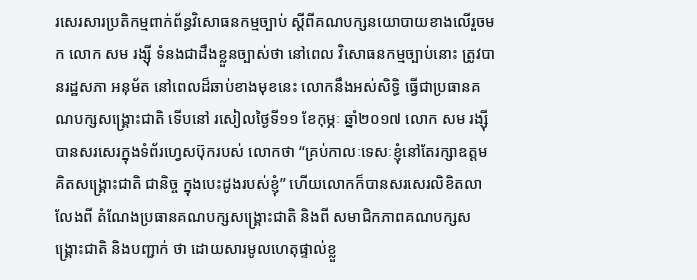រសេរសារប្រតិកម្មពាក់ព័ន្ធវិសោធនកម្មច្បាប់ ស្តីពីគណបក្សនយោបាយខាងលើរួចមក លោក សម រង្ស៊ី ទំនងជាដឹងខ្លួនច្បាស់ថា នៅពេល វិសោធនកម្មច្បាប់នោះ ត្រូវបានរដ្ឋសភា អនុម័ត នៅពេលដ៏ឆាប់ខាងមុខនេះ លោកនឹងអស់សិទ្ធិ ធ្វើជាប្រធានគណបក្សសង្គ្រោះជាតិ ទើបនៅ រសៀលថ្ងៃទី១១ ខែកុម្ភៈ ឆ្នាំ២០១៧ លោក សម រង្ស៊ី បានសរសេរក្នុងទំព័រហ្វេសប៊ុករបស់ លោកថា “គ្រប់កាលៈទេសៈខ្ញុំនៅតែរក្សាឧត្តម គិតសង្គ្រោះជាតិ ជានិច្ច ក្នុងបេះដូងរបស់ខ្ញុំ” ហើយលោកក៏បានសរសេរលិខិតលាលែងពី តំណែងប្រធានគណបក្សសង្គ្រោះជាតិ និងពី សមាជិកភាពគណបក្សសង្គ្រោះជាតិ និងបញ្ជាក់ ថា ដោយសារមូលហេតុផ្ទាល់ខ្លួ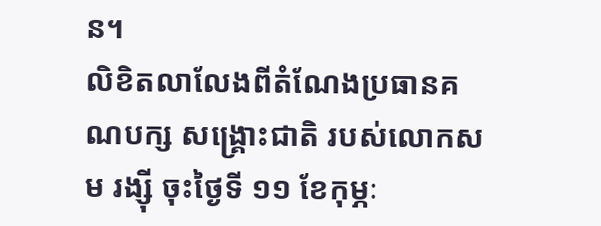ន។
លិខិតលាលែងពីតំណែងប្រធានគណបក្ស សង្គ្រោះជាតិ របស់លោកសម រង្ស៊ី ចុះថ្ងៃទី ១១ ខែកុម្ភៈ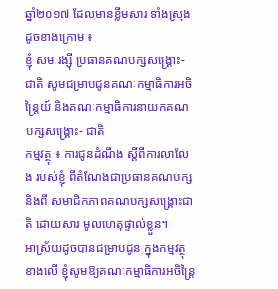ឆ្នាំ២០១៧ ដែលមានខ្លឹមសារ ទាំងស្រុងដូចខាងក្រោម ៖
ខ្ញុំ សម រង្ស៊ី ប្រធានគណបក្សសង្គ្រោះ- ជាតិ សូមជម្រាបជូនគណៈកម្មាធិការអចិន្ត្រៃយ៍ និងគណៈកម្មាធិការនាយកគណបក្សសង្គ្រោះ- ជាតិ
កម្មវត្ថុ ៖ ការជូនដំណឹង ស្តីពីការលាលែង របស់ខ្ញុំ ពីតំណែងជាប្រធានគណបក្ស និងពី សមាជិកភាពគណបក្សសង្គ្រោះជាតិ ដោយសារ មូលហេតុផ្ទាល់ខ្លួន។
អាស្រ័យដូចបានជម្រាបជូន ក្នុងកម្មវត្ថុ ខាងលើ ខ្ញុំសូមឱ្យគណៈកម្មាធិការអចិន្ត្រៃ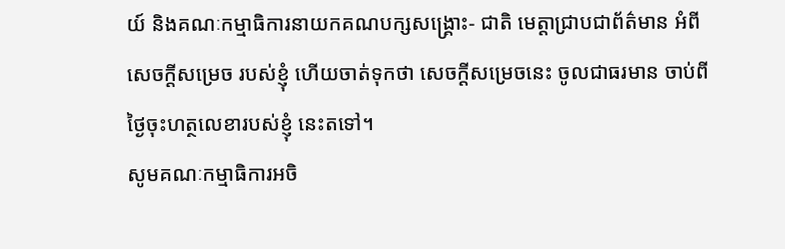យ៍ និងគណៈកម្មាធិការនាយកគណបក្សសង្គ្រោះ- ជាតិ មេត្តាជ្រាបជាព័ត៌មាន អំពីសេចក្តីសម្រេច របស់ខ្ញុំ ហើយចាត់ទុកថា សេចក្តីសម្រេចនេះ ចូលជាធរមាន ចាប់ពីថ្ងៃចុះហត្ថលេខារបស់ខ្ញុំ នេះតទៅ។
សូមគណៈកម្មាធិការអចិ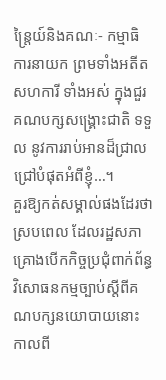ន្ត្រៃយ៍និងគណៈ- កម្មាធិការនាយក ព្រមទាំងអតីតសហការី ទាំងអស់ ក្នុងជួរគណបក្សសង្គ្រោះជាតិ ទទួល នូវការរាប់អានដ៏ជ្រាលជ្រៅបំផុតអំពីខ្ញុំ…។
គួរឱ្យកត់សម្គាល់ផងដែរថា ស្របពេល ដែលរដ្ឋសភា គ្រោងបើកកិច្ចប្រជុំពាក់ព័ន្ធ វិសោធនកម្មច្បាប់ស្តីពីគណបក្សនយោបាយនោះ កាលពី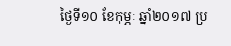ថ្ងៃទី១០ ខែកុម្ភៈ ឆ្នាំ២០១៧ ប្រ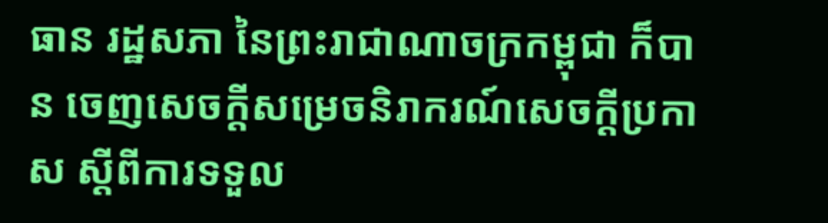ធាន រដ្ឋសភា នៃព្រះរាជាណាចក្រកម្ពុជា ក៏បាន ចេញសេចក្តីសម្រេចនិរាករណ៍សេចក្តីប្រកាស ស្តីពីការទទួល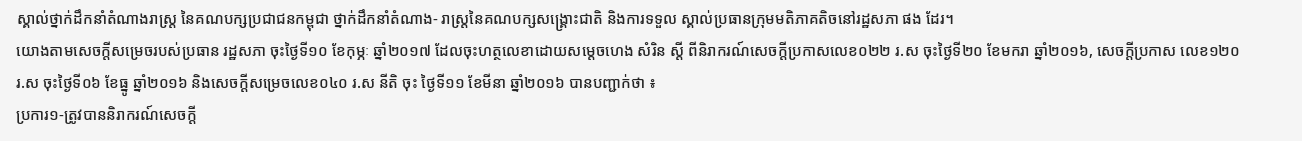ស្គាល់ថ្នាក់ដឹកនាំតំណាងរាស្ត្រ នៃគណបក្សប្រជាជនកម្ពុជា ថ្នាក់ដឹកនាំតំណាង- រាស្ត្រនៃគណបក្សសង្គ្រោះជាតិ និងការទទួល ស្គាល់ប្រធានក្រុមមតិភាគតិចនៅរដ្ឋសភា ផង ដែរ។
យោងតាមសេចក្តីសម្រេចរបស់ប្រធាន រដ្ឋសភា ចុះថ្ងៃទី១០ ខែកុម្ភៈ ឆ្នាំ២០១៧ ដែលចុះហត្ថលេខាដោយសម្តេចហេង សំរិន ស្តី ពីនិរាករណ៍សេចក្តីប្រកាសលេខ០២២ រ.ស ចុះថ្ងៃទី២០ ខែមករា ឆ្នាំ២០១៦, សេចក្តីប្រកាស លេខ១២០រ.ស ចុះថ្ងៃទី០៦ ខែធ្នូ ឆ្នាំ២០១៦ និងសេចក្តីសម្រេចលេខ០៤០ រ.ស នីតិ ចុះ ថ្ងៃទី១១ ខែមីនា ឆ្នាំ២០១៦ បានបញ្ជាក់ថា ៖
ប្រការ១-ត្រូវបាននិរាករណ៍សេចក្តី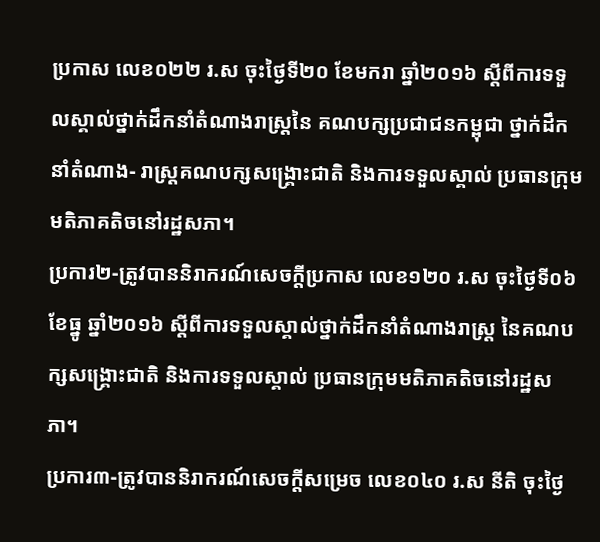ប្រកាស លេខ០២២ រ.ស ចុះថ្ងៃទី២០ ខែមករា ឆ្នាំ២០១៦ ស្តីពីការទទួលស្គាល់ថ្នាក់ដឹកនាំតំណាងរាស្ត្រនៃ គណបក្សប្រជាជនកម្ពុជា ថ្នាក់ដឹកនាំតំណាង- រាស្ត្រគណបក្សសង្គ្រោះជាតិ និងការទទួលស្គាល់ ប្រធានក្រុមមតិភាគតិចនៅរដ្ឋសភា។
ប្រការ២-ត្រូវបាននិរាករណ៍សេចក្តីប្រកាស លេខ១២០ រ.ស ចុះថ្ងៃទី០៦ ខែធ្នូ ឆ្នាំ២០១៦ ស្តីពីការទទួលស្គាល់ថ្នាក់ដឹកនាំតំណាងរាស្ត្រ នៃគណបក្សសង្គ្រោះជាតិ និងការទទួលស្គាល់ ប្រធានក្រុមមតិភាគតិចនៅរដ្ឋសភា។
ប្រការ៣-ត្រូវបាននិរាករណ៍សេចក្តីសម្រេច លេខ០៤០ រ.ស នីតិ ចុះថ្ងៃ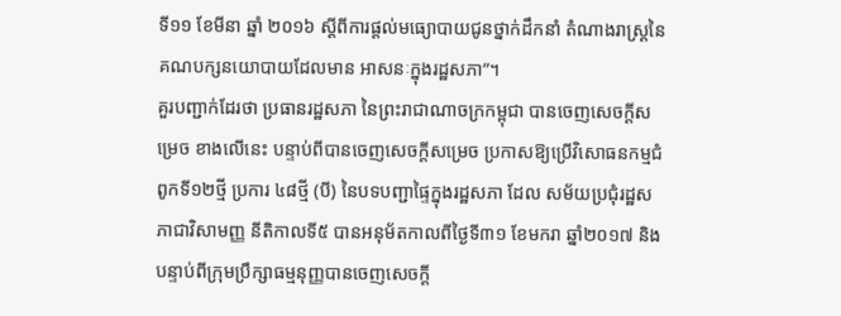ទី១១ ខែមីនា ឆ្នាំ ២០១៦ ស្តីពីការផ្តល់មធ្យោបាយជូនថ្នាក់ដឹកនាំ តំណាងរាស្ត្រនៃគណបក្សនយោបាយដែលមាន អាសនៈក្នុងរដ្ឋសភា”។
គួរបញ្ជាក់ដែរថា ប្រធានរដ្ឋសភា នៃព្រះរាជាណាចក្រកម្ពុជា បានចេញសេចក្តីសម្រេច ខាងលើនេះ បន្ទាប់ពីបានចេញសេចក្តីសម្រេច ប្រកាសឱ្យប្រើវិសោធនកម្មជំពូកទី១២ថ្មី ប្រការ ៤៨ថ្មី (បី) នៃបទបញ្ជាផ្ទៃក្នុងរដ្ឋសភា ដែល សម័យប្រជុំរដ្ឋសភាជាវិសាមញ្ញ នីតិកាលទី៥ បានអនុម័តកាលពីថ្ងៃទី៣១ ខែមករា ឆ្នាំ២០១៧ និងបន្ទាប់ពីក្រុមប្រឹក្សាធម្មនុញ្ញបានចេញសេចក្តី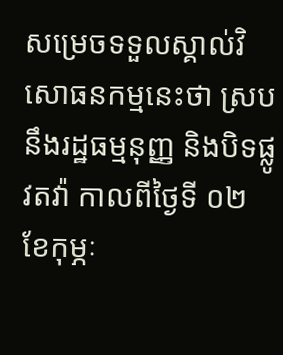សម្រេចទទួលស្គាល់វិសោធនកម្មនេះថា ស្រប នឹងរដ្ឋធម្មនុញ្ញ និងបិទផ្លូវតវ៉ា កាលពីថ្ងៃទី ០២ ខែកុម្ភៈ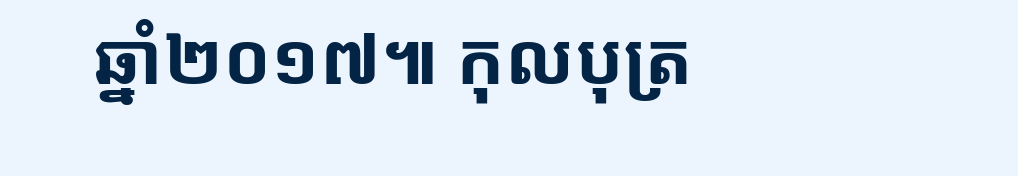ឆ្នាំ២០១៧៕ កុលបុត្រ